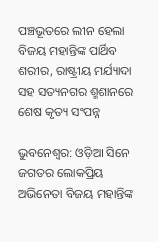ପଞ୍ଚଭୂତରେ ଲୀନ ହେଲା ବିଜୟ ମହାନ୍ତିଙ୍କ ପାର୍ଥିବ ଶରୀର, ରାଷ୍ଟ୍ରୀୟ ମର୍ଯ୍ୟାଦା ସହ ସତ୍ୟନଗର ଶ୍ମଶାନରେ ଶେଷ କୃତ୍ୟ ସଂପନ୍ନ

ଭୁବନେଶ୍ୱର: ଓଡ଼ିଆ ସିନେ ଜଗତର ଲୋକପ୍ରିୟ ଅଭିନେତା ବିଜୟ ମହାନ୍ତିଙ୍କ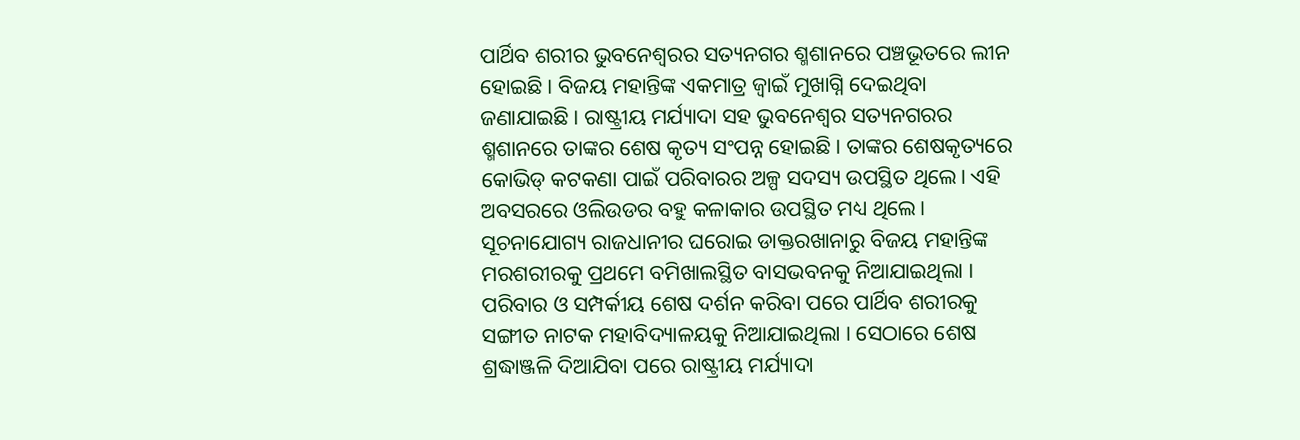ପାର୍ଥିବ ଶରୀର ଭୁବନେଶ୍ୱରର ସତ୍ୟନଗର ଶ୍ମଶାନରେ ପଞ୍ଚଭୂତରେ ଲୀନ ହୋଇଛି। ବିଜୟ ମହାନ୍ତିଙ୍କ ଏକମାତ୍ର ଜ୍ୱାଇଁ ମୁଖାଗ୍ନି ଦେଇଥିବା ଜଣାଯାଇଛି। ରାଷ୍ଟ୍ରୀୟ ମର୍ଯ୍ୟାଦା ସହ ଭୁବନେଶ୍ୱର ସତ୍ୟନଗରର ଶ୍ମଶାନରେ ତାଙ୍କର ଶେଷ କୃତ୍ୟ ସଂପନ୍ନ ହୋଇଛି। ତାଙ୍କର ଶେଷକୃତ୍ୟରେ କୋଭିଡ୍ କଟକଣା ପାଇଁ ପରିବାରର ଅଳ୍ପ ସଦସ୍ୟ ଉପସ୍ଥିତ ଥିଲେ। ଏହି ଅବସରରେ ଓଲିଉଡର ବହୁ କଳାକାର ଉପସ୍ଥିତ ମଧ୍ୟ ଥିଲେ।
ସୂଚନାଯୋଗ୍ୟ ରାଜଧାନୀର ଘରୋଇ ଡାକ୍ତରଖାନାରୁ ବିଜୟ ମହାନ୍ତିଙ୍କ ମରଶରୀରକୁ ପ୍ରଥମେ ବମିଖାଲସ୍ଥିତ ବାସଭବନକୁ ନିଆଯାଇଥିଲା । ପରିବାର ଓ ସମ୍ପର୍କୀୟ ଶେଷ ଦର୍ଶନ କରିବା ପରେ ପାର୍ଥିବ ଶରୀରକୁ ସଙ୍ଗୀତ ନାଟକ ମହାବିଦ୍ୟାଳୟକୁ ନିଆଯାଇଥିଲା । ସେଠାରେ ଶେଷ ଶ୍ରଦ୍ଧାଞ୍ଜଳି ଦିଆଯିବା ପରେ ରାଷ୍ଟ୍ରୀୟ ମର୍ଯ୍ୟାଦା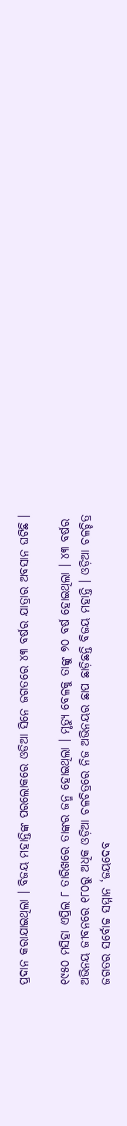ପ୍ରଦାନ କରାଯାଇଥିଲା । ବିଜୟ ମହାନ୍ତିଙ୍କ ପରଲୋକରେ ଓଡିଆ ସିନେ ଜଗତରେ ୪୩ ବର୍ଷର ଯାତ୍ରାର ଅବସାନ ଘଟିଛି ।

୧୯୫୦ ମସିହା ଏପ୍ରିଲ ୮ ତାରିଖରେ ତାଙ୍କର ଜନ୍ମ ହୋଇଥିଲା । ମୃତ୍ୟୁ ବେଳକୁ ତାଙ୍କୁ ୭୦ ବର୍ଷ ହୋଇଥିଲା । ୪୩ ବର୍ଷର ଅଭିନୟ ଜୀବନରେ ୧୮୦ରୁ ଅଧିକ ଓଡ଼ିଆ ଚଳଚିତ୍ରରେ ନିଜ ଅଭିନୟର ଛାପ ଛାଡ଼ିଛନ୍ତି ବିଜୟ ମହାନ୍ତି । ଓଡ଼ିଆ ଚଳଚ୍ଚିତ୍ର ଜଗତର ସର୍ବୋଚ୍ଚ ସମ୍ମାନ ‘ଜୟଦେବ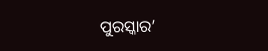ପୁରସ୍କାର’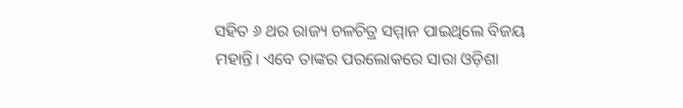ସହିତ ୬ ଥର ରାଜ୍ୟ ଚଳଚିତ୍ର ସମ୍ମାନ ପାଇଥିଲେ ବିଜୟ ମହାନ୍ତି। ଏବେ ତାଙ୍କର ପରଲୋକରେ ସାରା ଓଡ଼ିଶା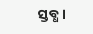ସ୍ତବ୍ଧ ।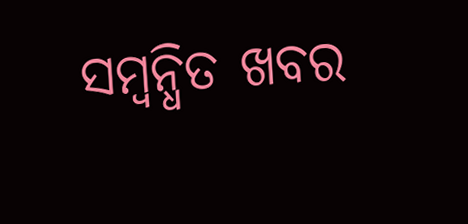ସମ୍ବନ୍ଧିତ ଖବର